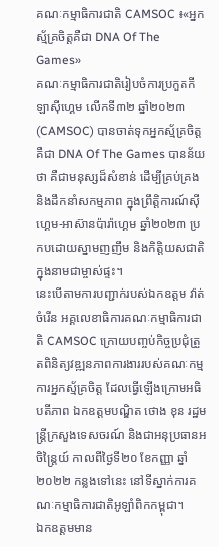គណៈកម្មាធិការជាតិ CAMSOC ៖«អ្នកស្ម័គ្រចិត្តគឺជា DNA Of The Games»
គណៈកម្មាធិការជាតិរៀបចំការប្រកួតកីឡាស៊ីហ្គេម លើកទី៣២ ឆ្នាំ២០២៣ (CAMSOC) បានចាត់ទុកអ្នកស្ម័គ្រចិត្ត គឺជា DNA Of The Games បានន័យថា គឺជាមនុស្សដ៏សំខាន់ ដើម្បីគ្រប់គ្រង និងដឹកនាំសកម្មភាព ក្នុងព្រឹត្តិការណ៍ស៊ីហ្គេម-អាស៊ានប៉ារ៉ាហ្គេម ឆ្នាំ២០២៣ ប្រកបដោយស្នាមញញឹម និងកិត្តិយសជាតិ ក្នុងនាមជាម្ចាស់ផ្ទះ។
នេះបើតាមការបញ្ជាក់របស់ឯកឧត្តម វ៉ាត់ ចំរើន អគ្គលេខាធិការគណៈកម្មាធិការជាតិ CAMSOC ក្រោយបញ្ចប់កិច្ចប្រជុំត្រួតពិនិត្យវឌ្ឍនភាពការងាររបស់គណៈកម្មការអ្នកស្ម័គ្រចិត្ត ដែលធ្វើឡើងក្រោមអធិបតីភាព ឯកឧត្តមបណ្ឌិត ថោង ខុន រដ្ឋមន្ដ្រីក្រសួងទេសចរណ៍ និងជាអនុប្រធានអចិន្ដ្រៃយ៍ កាលពីថ្ងៃទី២០ ខែកញ្ញា ឆ្នាំ២០២២ កន្លងទៅនេះ នៅទីស្នាក់ការគណៈកម្មាធិការជាតិអូឡាំពិកកម្ពុជា។
ឯកឧត្តមមាន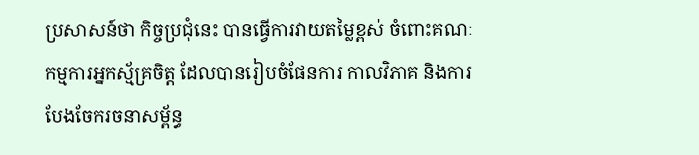ប្រសាសន៍ថា កិច្ចប្រជុំនេះ បានធ្វើការវាយតម្លៃខ្ពស់ ចំពោះគណៈកម្មការអ្នកស្ម័គ្រចិត្ត ដែលបានរៀបចំផែនការ កាលវិភាគ និងការបែងចែករចនាសម្ព័ន្ធ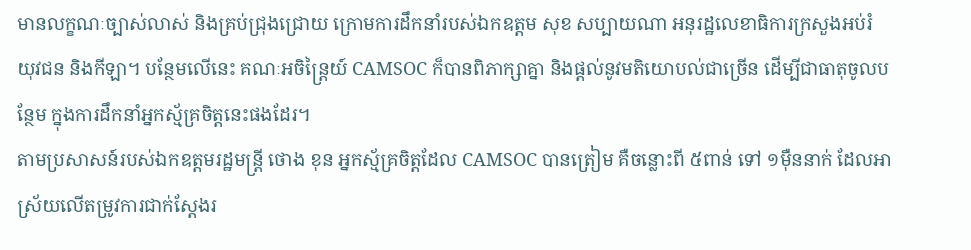មានលក្ខណៈច្បាស់លាស់ និងគ្រប់ជ្រុងជ្រោយ ក្រោមការដឹកនាំរបស់ឯកឧត្ដម សុខ សប្បាយណា អនុរដ្ឋលេខាធិការក្រសួងអប់រំ យុវជន និងកីឡា។ បន្ថែមលើនេះ គណៈអចិន្ដ្រៃយ៍ CAMSOC ក៏បានពិភាក្សាគ្នា និងផ្ដល់នូវមតិយោបល់ជាច្រើន ដើម្បីជាធាតុចូលបន្ថែម ក្នុងការដឹកនាំអ្នកស្ម័គ្រចិត្តនេះផងដែរ។
តាមប្រសាសន៍របស់ឯកឧត្តមរដ្ឋមន្ដ្រី ថោង ខុន អ្នកស្ម័គ្រចិត្តដែល CAMSOC បានត្រៀម គឺចន្លោះពី ៥ពាន់ ទៅ ១ម៉ឺននាក់ ដែលអាស្រ័យលើតម្រូវការជាក់ស្ដែងរ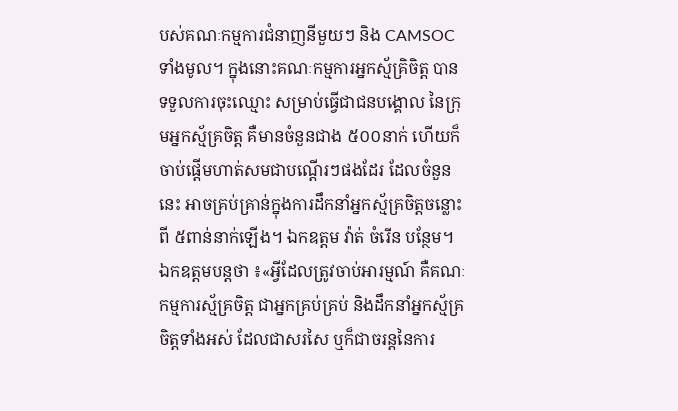បស់គណៈកម្មការជំនាញនីមួយៗ និង CAMSOC ទាំងមូល។ ក្នុងនោះគណៈកម្មការអ្នកស្ម័គ្រិចិត្ត បានទទួលការចុះឈ្មោះ សម្រាប់ធ្វើជាជនបង្គោល នៃក្រុមអ្នកស្ម័គ្រចិត្ត គឺមានចំនួនជាង ៥០០នាក់ ហើយក៏ចាប់ផ្ដើមហាត់សមជាបណ្ដើរៗផងដែរ ដែលចំនួននេះ អាចគ្រប់គ្រាន់ក្នុងការដឹកនាំអ្នកស្ម័គ្រចិត្តចន្លោះពី ៥ពាន់នាក់ឡើង។ ឯកឧត្តម វ៉ាត់ ចំរើន បន្ថែម។
ឯកឧត្តមបន្ដថា ៖«អ្វីដែលត្រូវចាប់អារម្មណ៍ គឺគណៈកម្មការស្ម័គ្រចិត្ត ជាអ្នកគ្រប់គ្រប់ និងដឹកនាំអ្នកស្ម័គ្រចិត្តទាំងអស់ ដែលជាសរសៃ ឬក៏ជាចរន្ដនៃការ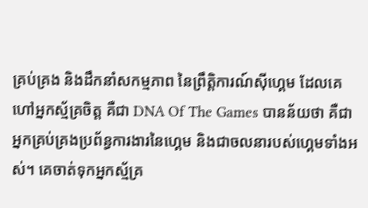គ្រប់គ្រង និងដឹកនាំសកម្មភាព នៃព្រឹត្តិការណ៍ស៊ីហ្គេម ដែលគេហៅអ្នកស្ម័គ្រចិត្ត គឺជា DNA Of The Games បានន័យថា គឺជាអ្នកគ្រប់គ្រងប្រព័ន្ធការងារនៃហ្គេម និងជាចលនារបស់ហ្គេមទាំងអស់។ គេចាត់ទុកអ្នកស្ម័គ្រ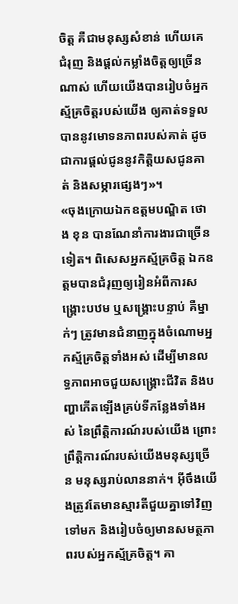ចិត្ត គឺជាមនុស្សសំខាន់ ហើយគេជំរុញ និងផ្ដល់កម្លាំងចិត្តឲ្យច្រើនណាស់ ហើយយើងបានរៀបចំអ្នកស្ម័គ្រចិត្តរបស់យើង ឲ្យគាត់ទទួលបាននូវមោទនភាពរបស់គាត់ ដូចជាការផ្ដល់ជូននូវកិត្តិយសជូនគាត់ និងសម្ភារផ្សេងៗ»។
«ចុងក្រោយឯកឧត្តមបណ្ឌិត ថោង ខុន បានណែនាំការងារជាច្រើនទៀត។ ពិសេសអ្នកស្ម័គ្រចិត្ត ឯកឧត្តមបានជំរុញឲ្យរៀនអំពីការសង្គ្រោះបឋម ឬសង្គ្រោះបន្ទាប់ គឺម្នាក់ៗ ត្រូវមានជំនាញក្នុងចំណោមអ្នកស្ម័គ្រចិត្តទាំងអស់ ដើម្បីមានលទ្ធភាពអាចជួយសង្គ្រោះជីវិត និងបញ្ហាកើតឡើងគ្រប់ទីកន្លែងទាំងអស់ នៃព្រឹត្តិការណ៍របស់យើង ព្រោះព្រឹត្តិការណ៍របស់យើងមនុស្សច្រើន មនុស្សរាប់លាននាក់។ អ៊ីចឹងយើងត្រូវតែមានស្មារតីជួយគ្នាទៅវិញទៅមក និងរៀបចំឲ្យមានសមត្ថភាពរបស់អ្នកស្ម័គ្រចិត្ត។ គា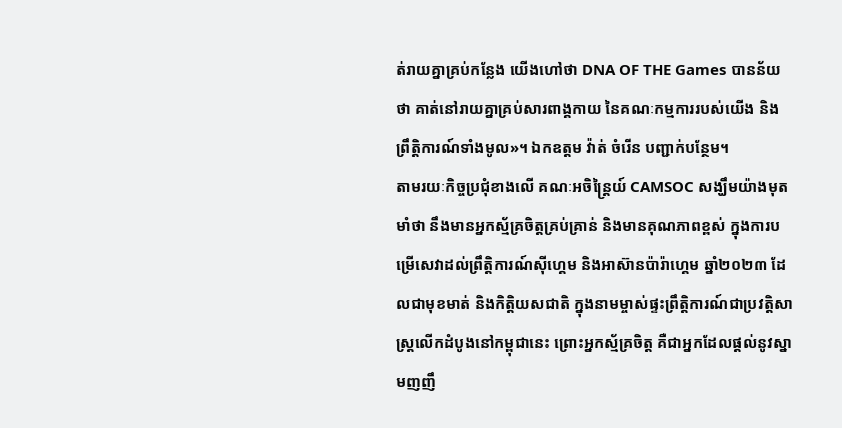ត់រាយគ្នាគ្រប់កន្លែង យើងហៅថា DNA OF THE Games បានន័យថា គាត់នៅរាយគ្នាគ្រប់សារពាង្គកាយ នៃគណៈកម្មការរបស់យើង និងព្រឹត្តិការណ៍ទាំងមូល»។ ឯកឧត្តម វ៉ាត់ ចំរើន បញ្ជាក់បន្ថែម។
តាមរយៈកិច្ចប្រជុំខាងលើ គណៈអចិន្ដ្រៃយ៍ CAMSOC សង្ឃឹមយ៉ាងមុតមាំថា នឹងមានអ្នកស្ម័គ្រចិត្តគ្រប់គ្រាន់ និងមានគុណភាពខ្ពស់ ក្នុងការបម្រើសេវាដល់ព្រឹត្តិការណ៍ស៊ីហ្គេម និងអាស៊ានប៉ារ៉ាហ្គេម ឆ្នាំ២០២៣ ដែលជាមុខមាត់ និងកិត្តិយសជាតិ ក្នុងនាមម្ចាស់ផ្ទះព្រឹត្តិការណ៍ជាប្រវត្តិសាស្ដ្រលើកដំបូងនៅកម្ពុជានេះ ព្រោះអ្នកស្ម័គ្រចិត្ត គឺជាអ្នកដែលផ្ដល់នូវស្នាមញញឹ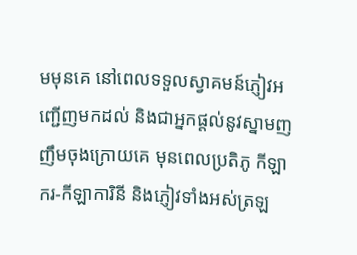មមុនគេ នៅពេលទទួលស្វាគមន៍ភ្ញៀវអញ្ជើញមកដល់ និងជាអ្នកផ្ដល់នូវស្នាមញញឹមចុងក្រោយគេ មុនពេលប្រតិភូ កីឡាករ-កីឡាការិនី និងភ្ញៀវទាំងអស់ត្រឡ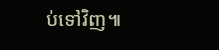ប់ទៅវិញ៕